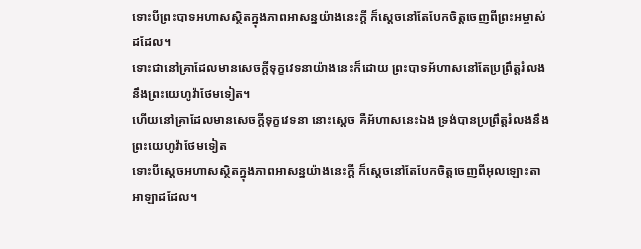ទោះបីព្រះបាទអហាសស្ថិតក្នុងភាពអាសន្នយ៉ាងនេះក្ដី ក៏ស្ដេចនៅតែបែកចិត្តចេញពីព្រះអម្ចាស់ដដែល។
ទោះជានៅគ្រាដែលមានសេចក្ដីទុក្ខវេទនាយ៉ាងនេះក៏ដោយ ព្រះបាទអ័ហាសនៅតែប្រព្រឹត្តរំលងនឹងព្រះយេហូវ៉ាថែមទៀត។
ហើយនៅគ្រាដែលមានសេចក្ដីទុក្ខវេទនា នោះស្តេច គឺអ័ហាសនេះឯង ទ្រង់បានប្រព្រឹត្តរំលងនឹងព្រះយេហូវ៉ាថែមទៀត
ទោះបីស្តេចអហាសស្ថិតក្នុងភាពអាសន្នយ៉ាងនេះក្តី ក៏ស្តេចនៅតែបែកចិត្តចេញពីអុលឡោះតាអាឡាដដែល។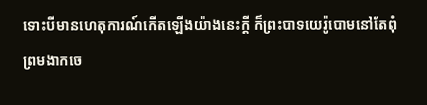ទោះបីមានហេតុការណ៍កើតឡើងយ៉ាងនេះក្ដី ក៏ព្រះបាទយេរ៉ូបោមនៅតែពុំព្រមងាកចេ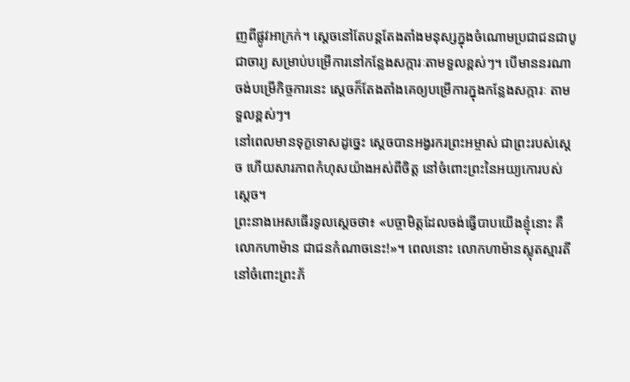ញពីផ្លូវអាក្រក់។ ស្ដេចនៅតែបន្តតែងតាំងមនុស្សក្នុងចំណោមប្រជាជនជាបូជាចារ្យ សម្រាប់បម្រើការនៅកន្លែងសក្ការៈតាមទួលខ្ពស់ៗ។ បើមាននរណាចង់បម្រើកិច្ចការនេះ ស្ដេចក៏តែងតាំងគេឲ្យបម្រើការក្នុងកន្លែងសក្ការៈ តាមទួលខ្ពស់ៗ។
នៅពេលមានទុក្ខទោសដូច្នេះ ស្ដេចបានអង្វរករព្រះអម្ចាស់ ជាព្រះរបស់ស្ដេច ហើយសារភាពកំហុសយ៉ាងអស់ពីចិត្ត នៅចំពោះព្រះនៃអយ្យកោរបស់ស្ដេច។
ព្រះនាងអេសធើរទូលស្ដេចថា៖ «បច្ចាមិត្តដែលចង់ធ្វើបាបយើងខ្ញុំនោះ គឺលោកហាម៉ាន ជាជនកំណាចនេះ!»។ ពេលនោះ លោកហាម៉ានស្លុតស្មារតីនៅចំពោះព្រះភ័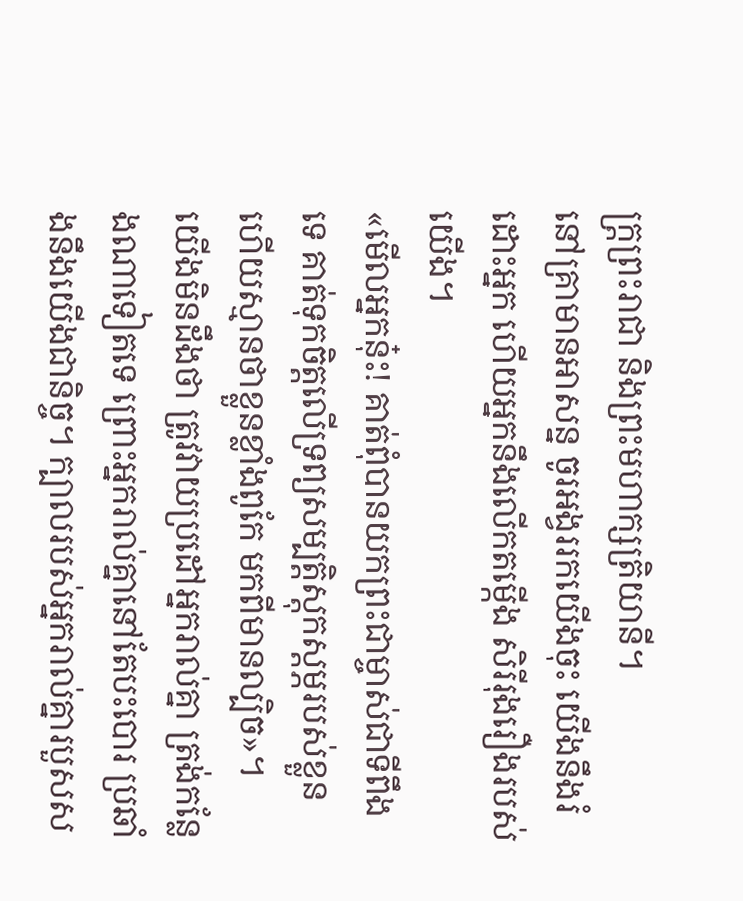ក្ត្រព្រះរាជា និងព្រះមហាក្សត្រិយានី។
នៅគ្រាមានអាសន្ន ចូរអង្វររកយើងចុះ យើងនឹងរំដោះអ្នក ហើយអ្នកនឹងលើកតម្កើង សិរីរុងរឿងរបស់យើង។
«មើលអ្នកនុ៎ះ! គាត់ពុំបានយកព្រះជាម្ចាស់ជាទីពឹងទេ គាត់ទុកចិត្តលើទ្រព្យសម្បត្តិស្តុកស្តម្ភរបស់ខ្លួន ហើយស្មានថាខ្លួនខ្លាំងពូកែ មកពីមានល្បិច»។
យើងមិនដឹងថា ត្រូវវាយប្រដៅអ្នករាល់គ្នា ត្រង់កន្លែងណាទៀតទេ ព្រោះអ្នករាល់គ្នានៅតែបះបោរ ប្រឆាំងនឹងយើងជានិច្ច។ ក្បាលរបស់អ្នករាល់គ្នារបួសស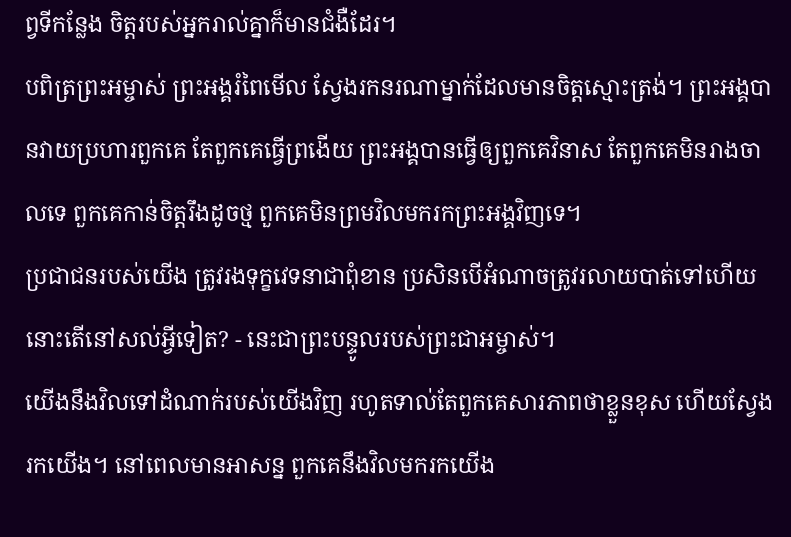ព្វទីកន្លែង ចិត្តរបស់អ្នករាល់គ្នាក៏មានជំងឺដែរ។
បពិត្រព្រះអម្ចាស់ ព្រះអង្គរំពៃមើល ស្វែងរកនរណាម្នាក់ដែលមានចិត្តស្មោះត្រង់។ ព្រះអង្គបានវាយប្រហារពួកគេ តែពួកគេធ្វើព្រងើយ ព្រះអង្គបានធ្វើឲ្យពួកគេវិនាស តែពួកគេមិនរាងចាលទេ ពួកគេកាន់ចិត្តរឹងដូចថ្ម ពួកគេមិនព្រមវិលមករកព្រះអង្គវិញទេ។
ប្រជាជនរបស់យើង ត្រូវរងទុក្ខវេទនាជាពុំខាន ប្រសិនបើអំណាចត្រូវរលាយបាត់ទៅហើយ នោះតើនៅសល់អ្វីទៀត? - នេះជាព្រះបន្ទូលរបស់ព្រះជាអម្ចាស់។
យើងនឹងវិលទៅដំណាក់របស់យើងវិញ រហូតទាល់តែពួកគេសារភាពថាខ្លួនខុស ហើយស្វែងរកយើង។ នៅពេលមានអាសន្ន ពួកគេនឹងវិលមករកយើង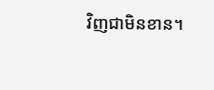វិញជាមិនខាន។